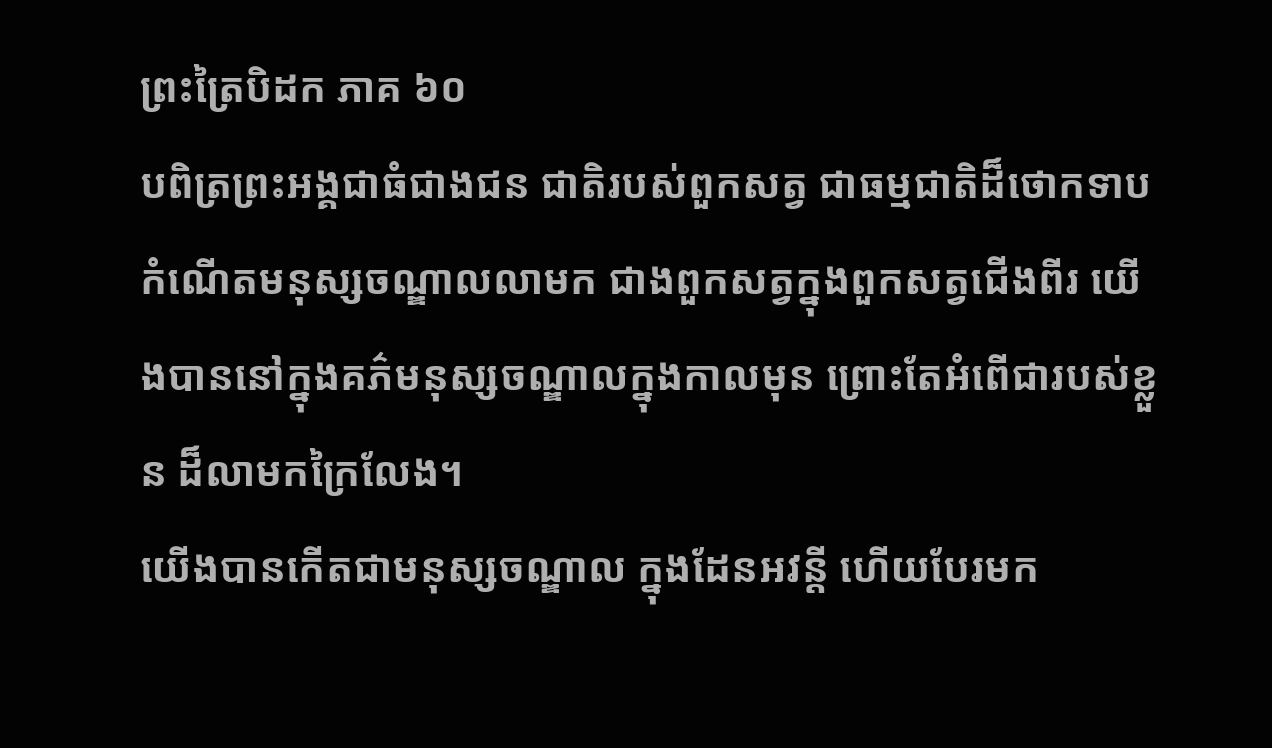ព្រះត្រៃបិដក ភាគ ៦០
បពិត្រព្រះអង្គជាធំជាងជន ជាតិរបស់ពួកសត្វ ជាធម្មជាតិដ៏ថោកទាប កំណើតមនុស្សចណ្ឌាលលាមក ជាងពួកសត្វក្នុងពួកសត្វជើងពីរ យើងបាននៅក្នុងគភ៌មនុស្សចណ្ឌាលក្នុងកាលមុន ព្រោះតែអំពើជារបស់ខ្លួន ដ៏លាមកក្រៃលែង។
យើងបានកើតជាមនុស្សចណ្ឌាល ក្នុងដែនអវន្តី ហើយបែរមក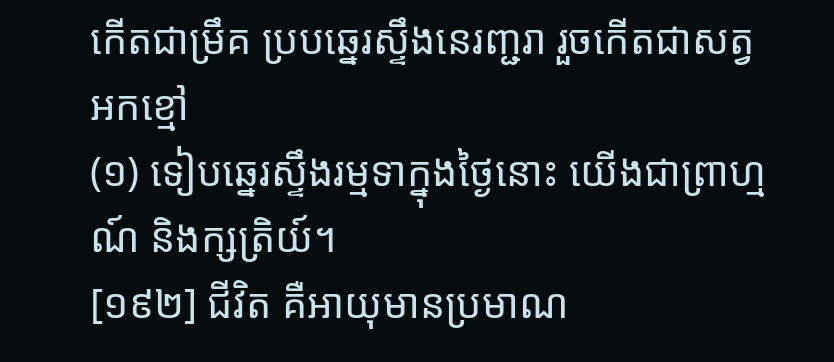កើតជាម្រឹគ ប្របឆ្នេរស្ទឹងនេរញ្ជរា រួចកើតជាសត្វអកខ្មៅ
(១) ទៀបឆ្នេរស្ទឹងរម្មទាក្នុងថ្ងៃនោះ យើងជាព្រាហ្មណ៍ និងក្សត្រិយ៍។
[១៩២] ជីវិត គឺអាយុមានប្រមាណ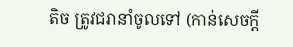តិច ត្រូវជរានាំចូលទៅ (កាន់សេចក្តី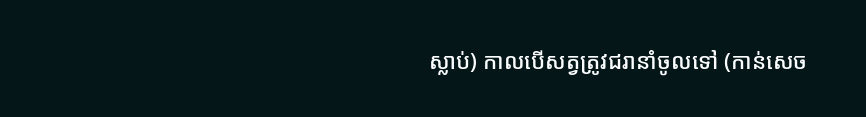ស្លាប់) កាលបើសត្វត្រូវជរានាំចូលទៅ (កាន់សេច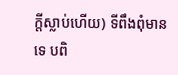ក្តីស្លាប់ហើយ) ទីពឹងពុំមានទេ បពិ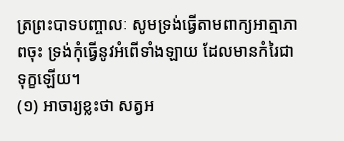ត្រព្រះបាទបញ្ចាលៈ សូមទ្រង់ធ្វើតាមពាក្យអាត្មាភាពចុះ ទ្រង់កុំធ្វើនូវអំពើទាំងឡាយ ដែលមានកំរៃជាទុក្ខឡើយ។
(១) អាចារ្យខ្លះថា សត្វអ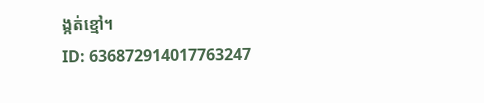ង្កត់ខ្មៅ។
ID: 636872914017763247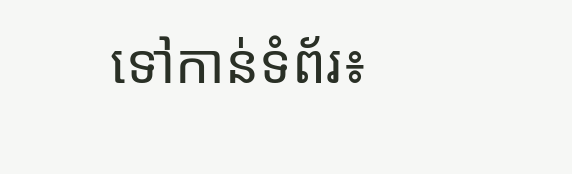ទៅកាន់ទំព័រ៖